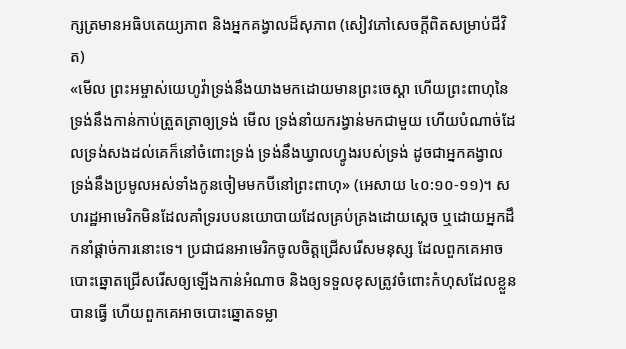ក្សត្រមានអធិបតេយ្យភាព និងអ្នកគង្វាលដ៏សុភាព (សៀវភៅសេចក្ដីពិតសម្រាប់ជីវិត)
«មើល ព្រះអម្ចាស់យេហូវ៉ាទ្រង់នឹងយាងមកដោយមានព្រះចេស្ដា ហើយព្រះពាហុនៃទ្រង់នឹងកាន់កាប់ត្រួតត្រាឲ្យទ្រង់ មើល ទ្រង់នាំយករង្វាន់មកជាមួយ ហើយបំណាច់ដែលទ្រង់សងដល់គេក៏នៅចំពោះទ្រង់ ទ្រង់នឹងឃ្វាលហ្វូងរបស់ទ្រង់ ដូចជាអ្នកគង្វាល ទ្រង់នឹងប្រមូលអស់ទាំងកូនចៀមមកបីនៅព្រះពាហុ» (អេសាយ ៤០:១០-១១)។ សហរដ្ឋអាមេរិកមិនដែលគាំទ្ររបបនយោបាយដែលគ្រប់គ្រងដោយស្ដេច ឬដោយអ្នកដឹកនាំផ្តាច់ការនោះទេ។ ប្រជាជនអាមេរិកចូលចិត្តជ្រើសរើសមនុស្ស ដែលពួកគេអាចបោះឆ្នោតជ្រើសរើសឲ្យឡើងកាន់អំណាច និងឲ្យទទួលខុសត្រូវចំពោះកំហុសដែលខ្លួនបានធ្វើ ហើយពួកគេអាចបោះឆ្នោតទម្លា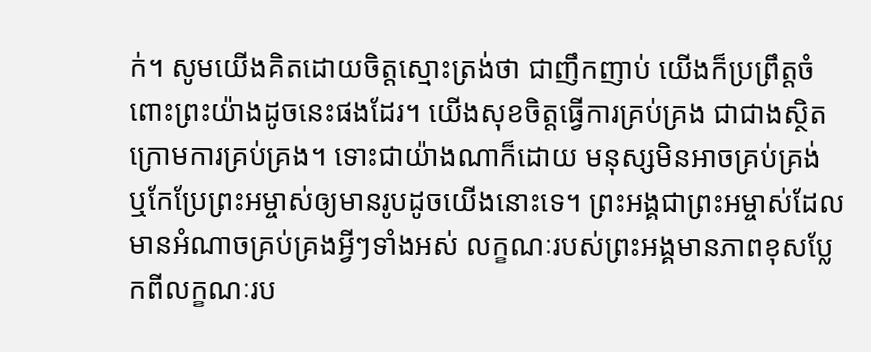ក់។ សូមយើងគិតដោយចិត្តស្មោះត្រង់ថា ជាញឹកញាប់ យើងក៏ប្រព្រឹត្តចំពោះព្រះយ៉ាងដូចនេះផងដែរ។ យើងសុខចិត្តធ្វើការគ្រប់គ្រង ជាជាងស្ថិតក្រោមការគ្រប់គ្រង។ ទោះជាយ៉ាងណាក៏ដោយ មនុស្សមិនអាចគ្រប់គ្រង់ ឬកែប្រែព្រះអម្ចាស់ឲ្យមានរូបដូចយើងនោះទេ។ ព្រះអង្គជាព្រះអម្ចាស់ដែលមានអំណាចគ្រប់គ្រងអ្វីៗទាំងអស់ លក្ខណៈរបស់ព្រះអង្គមានភាពខុសប្លែកពីលក្ខណៈរប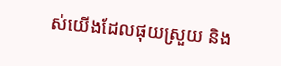ស់យើងដែលផុយស្រួយ និង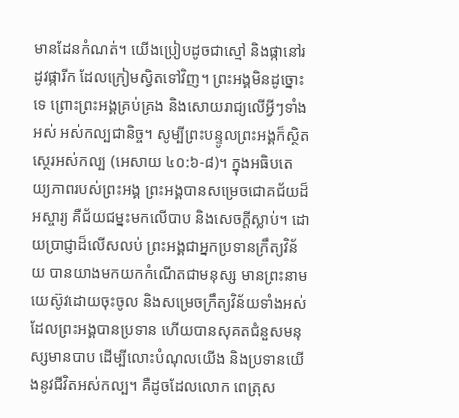មានដែនកំណត់។ យើងប្រៀបដូចជាស្មៅ និងផ្កានៅរដូវផ្ការីក ដែលក្រៀមស្វិតទៅវិញ។ ព្រះអង្គមិនដូច្នោះទេ ព្រោះព្រះអង្គគ្រប់គ្រង និងសោយរាជ្យលើអ្វីៗទាំងអស់ អស់កល្បជានិច្ច។ សូម្បីព្រះបន្ទូលព្រះអង្គក៏ស្ថិតស្ថេរអស់កល្ប (អេសាយ ៤០:៦-៨)។ ក្នុងអធិបតេយ្យភាពរបស់ព្រះអង្គ ព្រះអង្គបានសម្រេចជោគជ័យដ៏អស្ចារ្យ គឺជ័យជម្នះមកលើបាប និងសេចក្តីស្លាប់។ ដោយប្រាជ្ញាដ៏លើសលប់ ព្រះអង្គជាអ្នកប្រទានក្រឹត្យវិន័យ បានយាងមកយកកំណើតជាមនុស្ស មានព្រះនាមយេស៊ូវដោយចុះចូល និងសម្រេចក្រឹត្យវិន័យទាំងអស់ ដែលព្រះអង្គបានប្រទាន ហើយបានសុគតជំនួសមនុស្សមានបាប ដើម្បីលោះបំណុលយើង និងប្រទានយើងនូវជីវិតអស់កល្ប។ គឺដូចដែលលោក ពេត្រុស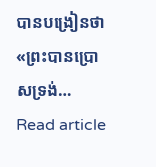បានបង្រៀនថា «ព្រះបានប្រោសទ្រង់…
Read article